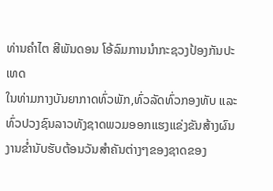ທ່ານຄຳໄຕ ສີພັນດອນ ໂອ້ລົມການນຳກະຊວງປ້ອງກັນປະເທດ
ໃນທ່າມກາງບັນຍາກາດທົ່ວພັກ,ທົ່ວລັດທົ່ວກອງທັບ ແລະ ທົ່ວປວງຊົນລາວທັງຊາດພວມອອກແຮງແຂ່ງຂັນສ້າງຜົນງານຂໍ່ານັບຮັບຕ້ອນວັນສຳຄັນຕ່າງໆຂອງຊາດຂອງ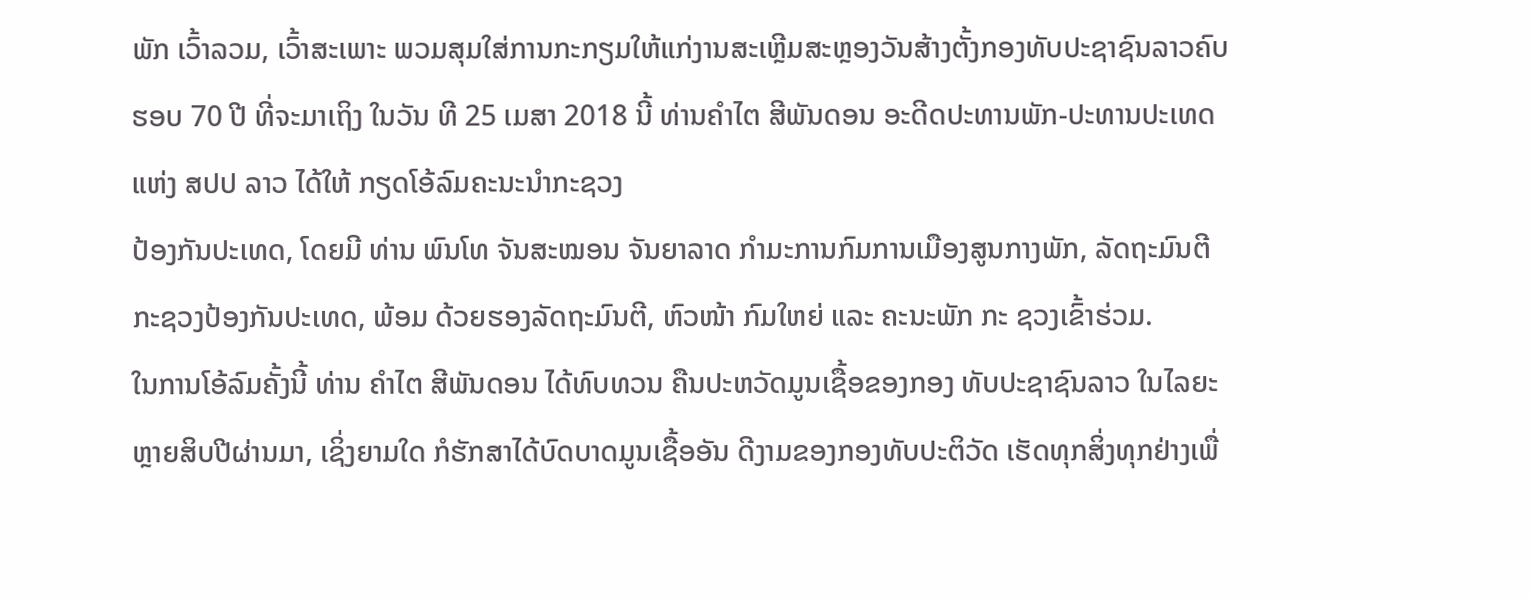ພັກ ເວົ້າລວມ, ເວົ້າສະເພາະ ພວມສຸມໃສ່ການກະກຽມໃຫ້ແກ່ງານສະເຫຼີມສະຫຼອງວັນສ້າງຕັ້ງກອງທັບປະຊາຊົນລາວຄົບຮອບ 70 ປີ ທີ່ຈະມາເຖິງ ໃນວັນ ທີ 25 ເມສາ 2018 ນີ້ ທ່ານຄຳໄຕ ສີພັນດອນ ອະດີດປະທານພັກ-ປະທານປະເທດ ແຫ່ງ ສປປ ລາວ ໄດ້ໃຫ້ ກຽດໂອ້ລົມຄະນະນຳກະຊວງ
ປ້ອງກັນປະເທດ, ໂດຍມີ ທ່ານ ພົນໂທ ຈັນສະໝອນ ຈັນຍາລາດ ກຳມະການກົມການເມືອງສູນກາງພັກ, ລັດຖະມົນຕີກະຊວງປ້ອງກັນປະເທດ, ພ້ອມ ດ້ວຍຮອງລັດຖະມົນຕີ, ຫົວໜ້າ ກົມໃຫຍ່ ແລະ ຄະນະພັກ ກະ ຊວງເຂົ້າຮ່ວມ.
ໃນການໂອ້ລົມຄັ້ງນີ້ ທ່ານ ຄຳໄຕ ສີພັນດອນ ໄດ້ທົບທວນ ຄືນປະຫວັດມູນເຊື້ອຂອງກອງ ທັບປະຊາຊົນລາວ ໃນໄລຍະ ຫຼາຍສິບປີຜ່ານມາ, ເຊິ່ງຍາມໃດ ກໍຮັກສາໄດ້ບົດບາດມູນເຊື້ອອັນ ດີງາມຂອງກອງທັບປະຕິວັດ ເຮັດທຸກສິ່ງທຸກຢ່າງເພື່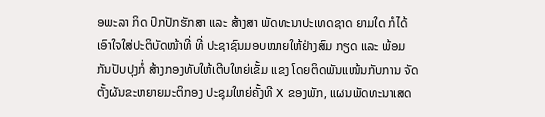ອພະລາ ກິດ ປົກປັກຮັກສາ ແລະ ສ້າງສາ ພັດທະນາປະເທດຊາດ ຍາມໃດ ກໍໄດ້ເອົາໃຈໃສ່ປະຕິບັດໜ້າທີ່ ທີ່ ປະຊາຊົນມອບໝາຍໃຫ້ຢ່າງສົມ ກຽດ ແລະ ພ້ອມກັນປັບປຸງກໍ່ ສ້າງກອງທັບໃຫ້ເຕີບໃຫຍ່ເຂັ້ມ ແຂງ ໂດຍຕິດພັນແໜ້ນກັບການ ຈັດຕັ້ງຜັນຂະຫຍາຍມະຕິກອງ ປະຊຸມໃຫຍ່ຄັ້ງທີ X ຂອງພັກ, ແຜນພັດທະນາເສດ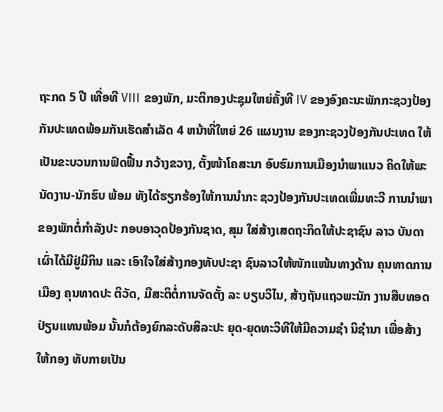ຖະກດ 5 ປີ ເທື່ອທີ VIII ຂອງພັກ, ມະຕິກອງປະຊຸມໃຫຍ່ຄັ້ງທີ IV ຂອງອົງຄະນະພັກກະຊວງປ້ອງ ກັນປະເທດພ້ອມກັນເຮັດສຳເລັດ 4 ຫນ້າທີ່ໃຫຍ່ 26 ແຜນງານ ຂອງກະຊວງປ້ອງກັນປະເທດ ໃຫ້ເປັນຂະບວນການຟົດຟື້ນ ກວ້າງຂວາງ, ຕັ້ງໜ້າໂຄສະນາ ອົບຮົມການເມືອງນຳພາແນວ ຄິດໃຫ້ພະນັດງານ-ນັກຮົບ ພ້ອມ ທັງໄດ້ຮຽກຮ້ອງໃຫ້ການນຳກະ ຊວງປ້ອງກັນປະເທດເພີ່ມທະວີ ການນຳພາຂອງພັກຕໍ່ກຳລັງປະ ກອບອາວຸດປ້ອງກັນຊາດ, ສຸມ ໃສ່ສ້າງເສດຖະກິດໃຫ້ປະຊາຊົນ ລາວ ບັນດາເຜົ່າໄດ້ມີຢູ່ມີກິນ ແລະ ເອົາໃຈໃສ່ສ້າງກອງທັບປະຊາ ຊົນລາວໃຫ້ໜັກແໜ້ນທາງດ້ານ ຄຸນທາດການເມືອງ ຄຸນທາດປະ ຕິວັດ, ມີສະຕິຕໍ່ການຈັດຕັ້ງ ລະ ບຽບວິໄນ, ສ້າງຖັນແຖວພະນັກ ງານສືບທອດປ່ຽນແທນພ້ອມ ນັ້ນກໍຕ້ອງຍົກລະດັບສິລະປະ ຍຸດ-ຍຸດທະວິທີໃຫ້ມີຄວາມຊຳ ນິຊຳນາ ເພື່ອສ້າງໃຫ້ກອງ ທັບກາຍເປັນ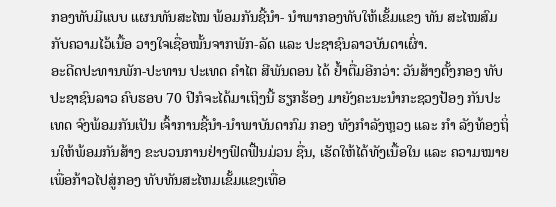ກອງທັບມີແບບ ແຜນທັນສະໄໝ ພ້ອມກັນຊີ້ນຳ- ນຳພາກອງທັບໃຫ້ເຂັ້ມແຂງ ທັນ ສະໄໝສົມກັບຄວາມໄວ້ເນື້ອ ວາງໃຈເຊື່ອໝັ້ນຈາກພັກ-ລັດ ແລະ ປະຊາຊົນລາວບັນດາເຜົ່າ.
ອະດີດປະທານພັກ-ປະທານ ປະເທດ ຄຳໄຕ ສີພັນດອນ ໄດ້ ຢໍ້າຕື່ມອີກວ່າ: ວັນສ້າງຕັ້ງກອງ ທັບປະຊາຊົນລາວ ຄົບຮອບ 70 ປີກໍຈະໄດ້ມາເຖິງນີ້ ຮຽກຮ້ອງ ມາຍັງຄະນະນຳກະຊວງປ້ອງ ກັນປະເທດ ຈົງພ້ອມກັນເປັນ ເຈົ້າການຊີ້ນຳ-ນຳພາບັນດາກົມ ກອງ ທັງກຳລັງຫຼວງ ແລະ ກຳ ລັງທ້ອງຖິ່ນໃຫ້ພ້ອມກັນສ້າງ ຂະບວນການຢ່າງຟົດຟື້ນມ່ວນ ຊື່ນ, ເຮັດໃຫ້ໄດ້ທັງເນື້ອໃນ ແລະ ຄວາມໝາຍເພື່ອກ້າວໄປສູ່ກອງ ທັບທັນສະໄຫມເຂັ້ມແຂງເທື່ອ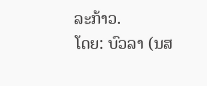ລະກ້າວ.
ໂດຍ: ບົວລາ (ນສ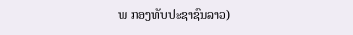ພ ກອງທັບປະຊາຊົນລາວ)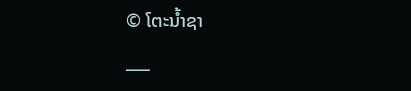© ໂຕະນໍ້າຊາ
___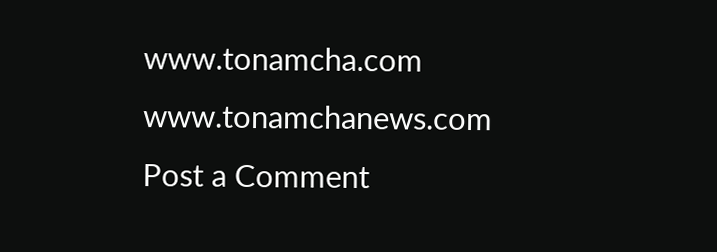www.tonamcha.com
www.tonamchanews.com
Post a Comment